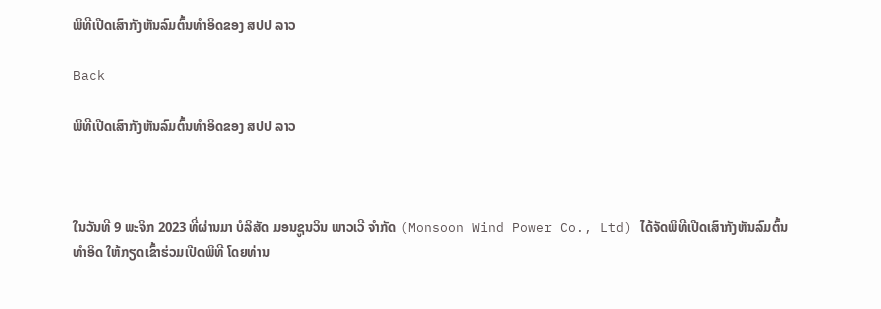ພິທີເປີດເສົາກັງຫັນລົມຕົ້ນທຳອິດຂອງ ສປປ ລາວ

Back

ພິທີເປີດເສົາກັງຫັນລົມຕົ້ນທຳອິດຂອງ ສປປ ລາວ



ໃນວັນທີ 9 ພະຈິກ 2023 ທີ່ຜ່ານມາ ບໍລິສັດ ມອນຊູນວິນ ພາວເວີ ຈຳກັດ (Monsoon Wind Power Co., Ltd) ໄດ້ຈັດພິທີເປີດເສົາກັງຫັນລົມຕົ້ນທຳອິດ ໃຫ້ກຽດເຂົ້າຮ່ວມເປີດພິທີ ໂດຍທ່ານ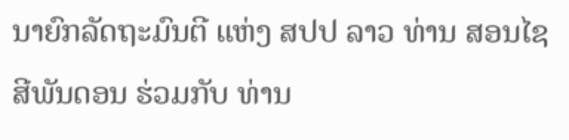ນາຍົກລັດຖະມົນຕີ ແຫ່ງ ສປປ ລາວ ທ່ານ ສອນໄຊ ສີພັນດອນ ຮ່ວມກັບ ທ່ານ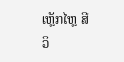ເຫຼັກໄຫຼ ສີວິ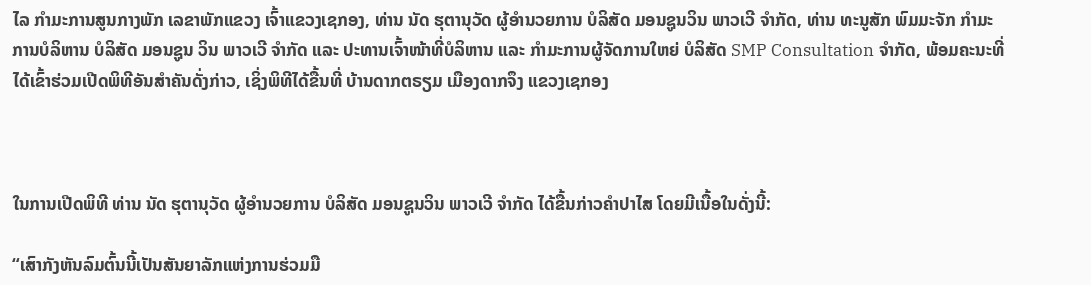ໄລ ກຳມະການສູນກາງພັກ ເລຂາພັກແຂວງ ເຈົ້າແຂວງເຊກອງ, ທ່ານ ນັດ ຮຸຕານຸວັດ ຜູ້ອໍານວຍການ ບໍລິສັດ ມອນຊູນວິນ ພາວເວີ ຈຳກັດ, ທ່ານ ທະນູສັກ ພົມມະຈັກ ກໍາມະການບໍລິຫານ ບໍລິສັດ ມອນຊູນ ວິນ ພາວເວີ ຈໍາກັດ ແລະ ປະທານເຈົ້າໜ້າທີ່ບໍລິຫານ ແລະ ກໍາມະການຜູ້ຈັດການໃຫຍ່ ບໍລິສັດ SMP Consultation ຈໍາກັດ, ພ້ອມຄະນະທີ່ໄດ້ເຂົ້າຮ່ວມເປີດພິທີອັນສຳຄັນດັ່ງກ່າວ, ເຊິ່ງພິທີໄດ້ຂື້ນທີ່ ບ້ານດາກຕຣຽມ ເມືອງດາກຈຶງ ແຂວງເຊກອງ



ໃນການເປີດພິທີ ທ່ານ ນັດ ຮຸຕານຸວັດ ຜູ້ອໍານວຍການ ບໍລິສັດ ມອນຊູນວິນ ພາວເວີ ຈຳກັດ ໄດ້ຂື້ນກ່າວຄຳປາໄສ ໂດຍມີເນື້ອໃນດັ່ງນີ້:

“ເສົາກັງຫັນລົມຕົ້ນນີ້ເປັນສັນຍາລັກແຫ່ງການຮ່ວມມື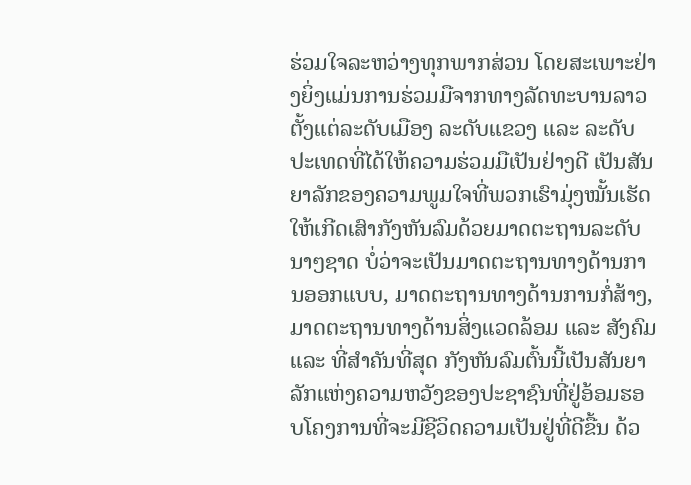ຮ່ວມໃຈລະຫວ່າງທຸກພາກສ່ວນ ໂດຍສະເພາະຢ່າງຍິ່ງແມ່ນການຮ່ວມມືຈາກທາງລັດທະບານລາວ ຕັ້ງແຕ່ລະດັບເມືອງ ລະດັບແຂວງ ແລະ ລະດັບປະເທດທີ່ໄດ້ໃຫ້ຄວາມຮ່ວມມືເປັນຢ່າງດີ ເປັນສັນຍາລັກຂອງຄວາມພູມໃຈທີ່ພວກເຮົາມຸ່ງໝັ້ນເຮັດໃຫ້ເກີດເສົາກັງຫັນລົມດ້ວຍມາດຕະຖານລະດັບນາໆຊາດ ບໍ່ວ່າຈະເປັນມາດຕະຖານທາງດ້ານການອອກແບບ, ມາດຕະຖານທາງດ້ານການກໍ່ສ້າງ, ມາດຕະຖານທາງດ້ານສິ່ງແວດລ້ອມ ແລະ ສັງຄົມ ແລະ ທີ່ສຳຄັນທີ່ສຸດ ກັງຫັນລົມຕົ້ນນີ້ເປັນສັນຍາລັກແຫ່ງຄວາມຫວັງຂອງປະຊາຊົນທີ່ຢູ່ອ້ອມຮອບໂຄງການທີ່ຈະມີຊີວິດຄວາມເປັນຢູ່ທີ່ດີຂື້ນ ດ້ວ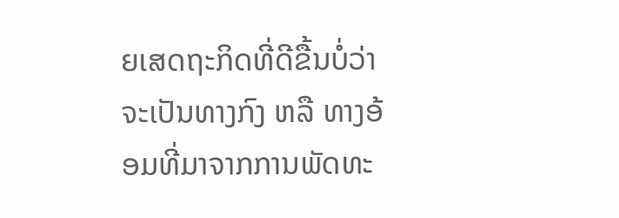ຍເສດຖະກິດທີ່ດີຂື້ນບໍ່ວ່າຈະເປັນທາງກົງ ຫລື ທາງອ້ອມທີ່ມາຈາກການພັດທະ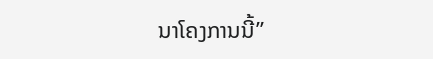ນາໂຄງການນີ້”